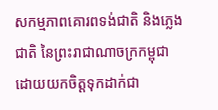សកម្មភាពគោរពទង់ជាតិ និងភ្លេងជាតិ នៃព្រះរាជាណាចក្រកម្ពុជា ដោយយកចិត្តទុកដាក់ជា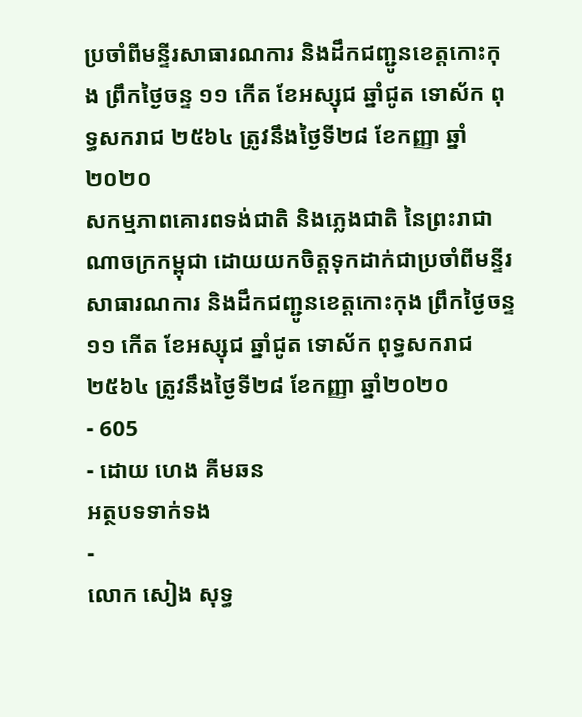ប្រចាំពីមន្ទីរសាធារណការ និងដឹកជញ្ជូនខេត្តកោះកុង ព្រឹកថ្ងៃចន្ទ ១១ កើត ខែអស្សុជ ឆ្នាំជូត ទោស័ក ពុទ្ធសករាជ ២៥៦៤ ត្រូវនឹងថ្ងៃទី២៨ ខែកញ្ញា ឆ្នាំ២០២០
សកម្មភាពគោរពទង់ជាតិ និងភ្លេងជាតិ នៃព្រះរាជាណាចក្រកម្ពុជា ដោយយកចិត្តទុកដាក់ជាប្រចាំពីមន្ទីរសាធារណការ និងដឹកជញ្ជូនខេត្តកោះកុង ព្រឹកថ្ងៃចន្ទ ១១ កើត ខែអស្សុជ ឆ្នាំជូត ទោស័ក ពុទ្ធសករាជ ២៥៦៤ ត្រូវនឹងថ្ងៃទី២៨ ខែកញ្ញា ឆ្នាំ២០២០
- 605
- ដោយ ហេង គីមឆន
អត្ថបទទាក់ទង
-
លោក សៀង សុទ្ធ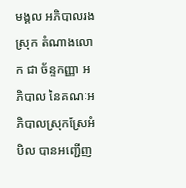មង្គល អភិបាលរងស្រុក តំណាងលោក ជា ច័ន្ទកញ្ញា អភិបាល នៃគណៈអភិបាលស្រុកស្រែអំបិល បានអញ្ជើញ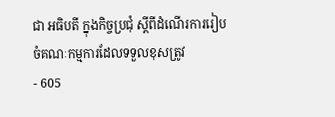ជា អធិបតី ក្នុងកិច្ចប្រជុំ ស្តីពីដំណើរការរៀបចំគណៈកម្មការដែលទទួលខុសត្រូវ
- 605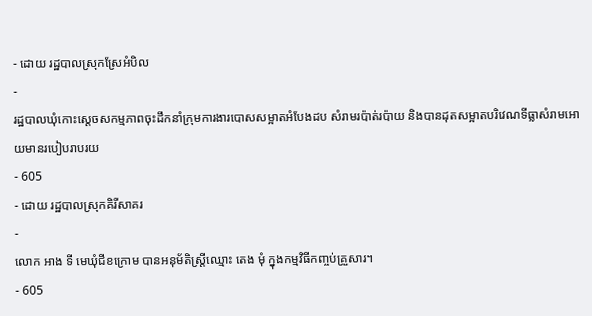- ដោយ រដ្ឋបាលស្រុកស្រែអំបិល
-
រដ្ឋបាលឃុំកោះស្ដេចសកម្មភាពចុះដឹកនាំក្រុមការងារបោសសម្អាតអំបែងដប សំរាមរប៉ាត់រប៉ាយ និងបានដុតសម្អាតបរិវេណទីធ្លាសំរាមអោយមានរបៀបរាបរយ
- 605
- ដោយ រដ្ឋបាលស្រុកគិរីសាគរ
-
លោក អាង ទី មេឃុំជីខក្រោម បានអនុម័តិស្ត្រីឈ្មោះ តេង មុំ ក្នុងកម្មវិធីកញ្ចប់គ្រួសារ។
- 605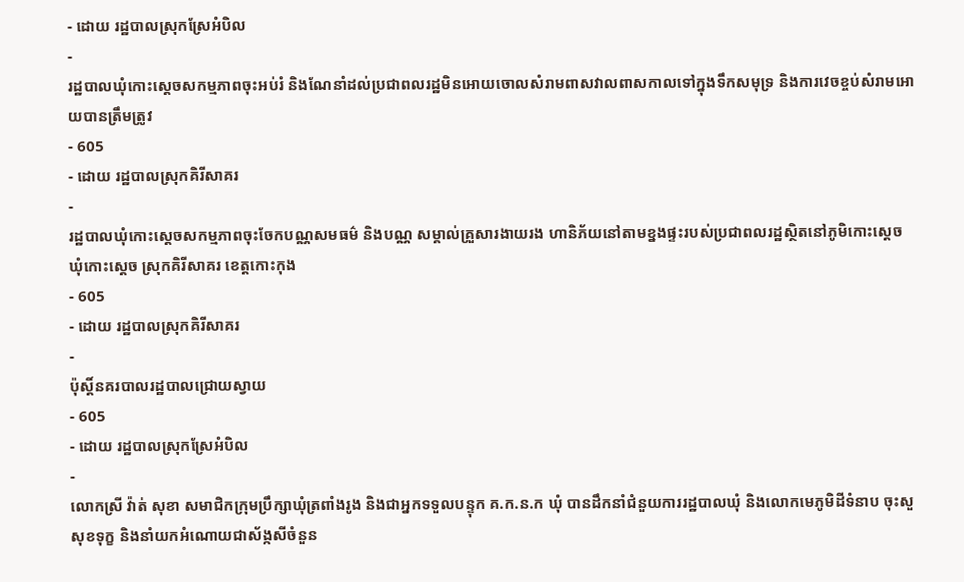- ដោយ រដ្ឋបាលស្រុកស្រែអំបិល
-
រដ្ឋបាលឃុំកោះស្ដេចសកម្មភាពចុះអប់រំ និងណែនាំដល់ប្រជាពលរដ្ឋមិនអោយចោលសំរាមពាសវាលពាសកាលទៅក្នុងទឹកសមុទ្រ និងការវេចខ្ចប់សំរាមអោយបានត្រឹមត្រូវ
- 605
- ដោយ រដ្ឋបាលស្រុកគិរីសាគរ
-
រដ្ឋបាលឃុំកោះស្ដេចសកម្មភាពចុះចែកបណ្ណសមធម៌ និងបណ្ណ សម្គាល់គ្រួសារងាយរង ហានិភ័យនៅតាមខ្នងផ្ទះរបស់ប្រជាពលរដ្ឋស្ថិតនៅភូមិកោះស្ដេច ឃុំកោះស្ដេច ស្រុកគិរីសាគរ ខេត្តកោះកុង
- 605
- ដោយ រដ្ឋបាលស្រុកគិរីសាគរ
-
ប៉ុស្តិ៍នគរបាលរដ្ឋបាលជ្រោយស្វាយ
- 605
- ដោយ រដ្ឋបាលស្រុកស្រែអំបិល
-
លោកស្រី វ៉ាត់ សុខា សមាជិកក្រុមប្រឹក្សាឃុំត្រពាំងរូង និងជាអ្នកទទួលបន្ទុក គ.ក.ន.ក ឃុំ បានដឹកនាំជំនួយការរដ្ឋបាលឃុំ និងលោកមេភូមិដីទំនាប ចុះសួសុខទុក្ខ និងនាំយកអំណោយជាស័ង្កសីចំនួន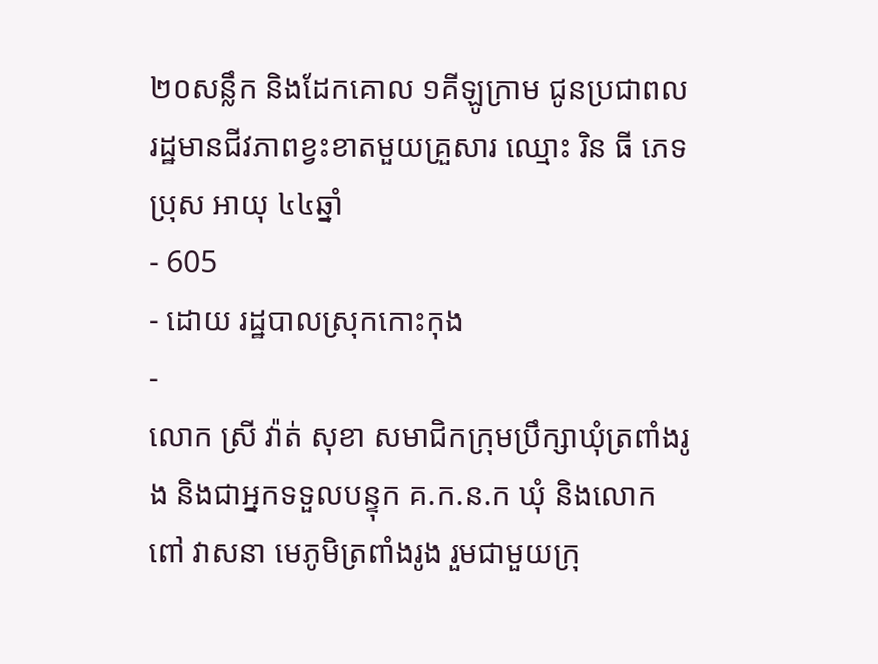២០សន្លឹក និងដែកគោល ១គីឡូក្រាម ជូនប្រជាពលរដ្ឋមានជីវភាពខ្វះខាតមួយគ្រួសារ ឈ្មោះ រិន ធី ភេទប្រុស អាយុ ៤៤ឆ្នាំ
- 605
- ដោយ រដ្ឋបាលស្រុកកោះកុង
-
លោក ស្រី វ៉ាត់ សុខា សមាជិកក្រុមប្រឹក្សាឃុំត្រពាំងរូង និងជាអ្នកទទួលបន្ទុក គ.ក.ន.ក ឃុំ និងលោក ពៅ វាសនា មេភូមិត្រពាំងរូង រួមជាមួយក្រុ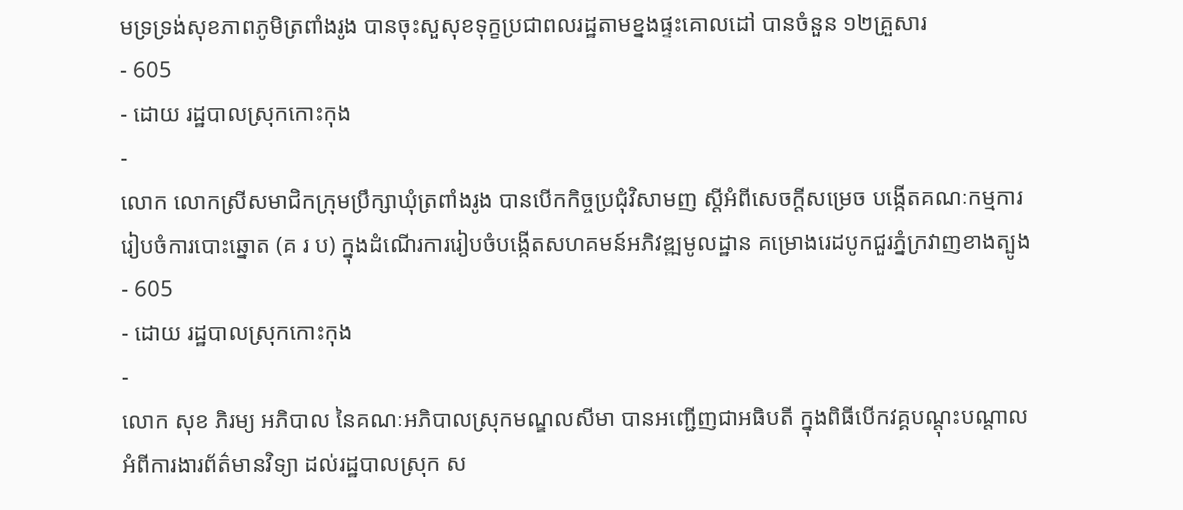មទ្រទ្រង់សុខភាពភូមិត្រពាំងរូង បានចុះសួសុខទុក្ខប្រជាពលរដ្ឋតាមខ្នងផ្ទះគោលដៅ បានចំនួន ១២គ្រួសារ
- 605
- ដោយ រដ្ឋបាលស្រុកកោះកុង
-
លោក លោកស្រីសមាជិកក្រុមប្រឹក្សាឃុំត្រពាំងរូង បានបើកកិច្ចប្រជុំវិសាមញ ស្ដីអំពីសេចក្តីសម្រេច បង្កើតគណៈកម្មការរៀបចំការបោះឆ្នោត (គ រ ប) ក្នុងដំណើរការរៀបចំបង្កើតសហគមន៍អភិវឌ្ឍមូលដ្ឋាន គម្រោងរេដបូកជួរភ្នំក្រវាញខាងត្បូង
- 605
- ដោយ រដ្ឋបាលស្រុកកោះកុង
-
លោក សុខ ភិរម្យ អភិបាល នៃគណៈអភិបាលស្រុកមណ្ឌលសីមា បានអញ្ជើញជាអធិបតី ក្នុងពិធីបើកវគ្គបណ្តុះបណ្តាល អំពីការងារព័ត៌មានវិទ្យា ដល់រដ្ឋបាលស្រុក ស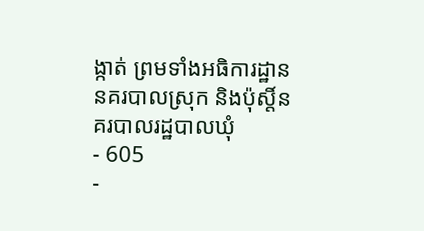ង្កាត់ ព្រមទាំងអធិការដ្ឋាននគរបាលស្រុក និងប៉ុស្តិ៍នគរបាលរដ្ឋបាលឃុំ
- 605
-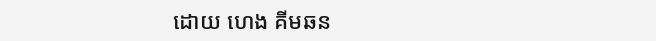ដោយ ហេង គីមឆន